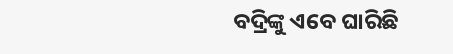ବଦ୍ରିଙ୍କୁ ଏବେ ଘାରିଛି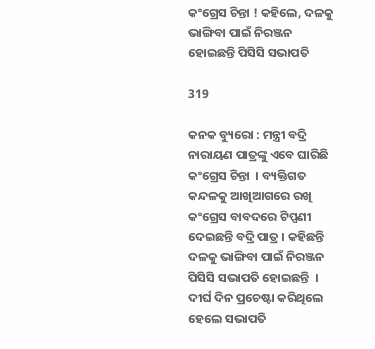କଂଗ୍ରେସ ଚିନ୍ତା ! କହିଲେ, ଦଳକୁ ଭାଙ୍ଗିବା ପାଇଁ ନିରଞ୍ଜନ ହୋଇଛନ୍ତି ପିସିସି ସଭାପତି

319

କନକ ବ୍ୟୁରୋ : ମନ୍ତ୍ରୀ ବଦ୍ରି ନାରାୟଣ ପାତ୍ରଙ୍କୁ ଏବେ ଘାରିଛି କଂଗ୍ରେସ ଚିନ୍ତା  । ବ୍ୟକ୍ତିଗତ କନ୍ଦଳକୁ ଆଖିଆଗରେ ରଖି କଂଗ୍ରେସ ବାବଦରେ ଟିପ୍ପଣୀ ଦେଇଛନ୍ତି ବଦ୍ରି ପାତ୍ର । କହିଛନ୍ତି ଦଳକୁ ଭାଙ୍ଗିବା ପାଇଁ ନିରଞ୍ଜନ ପିସିସି ସଭାପତି ହୋଇଛନ୍ତି  । ଦୀର୍ଘ ଦିନ ପ୍ରଚେଷ୍ଟା କରିଥିଲେ ହେଲେ ସଭାପତି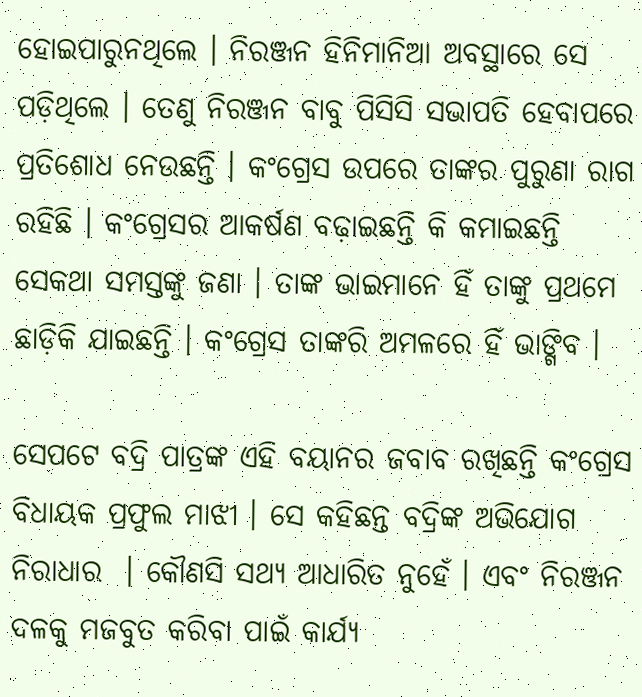ହୋଇପାରୁନଥିଲେ । ନିରଞ୍ଜନ ହିନିମାନିଆ ଅବସ୍ଥାରେ ସେ ପଡ଼ିଥିଲେ । ତେଣୁ ନିରଞ୍ଜନ ବାବୁ ପିସିସି ସଭାପତି ହେବାପରେ ପ୍ରତିଶୋଧ ନେଉଛନ୍ତି । କଂଗ୍ରେସ ଉପରେ ତାଙ୍କର ପୁରୁଣା ରାଗ ରହିଛି । କଂଗ୍ରେସର ଆକର୍ଷଣ ବଢ଼ାଇଛନ୍ତି କି କମାଇଛନ୍ତି ସେକଥା ସମସ୍ତଙ୍କୁ ଜଣା । ତାଙ୍କ ଭାଇମାନେ ହିଁ ତାଙ୍କୁ ପ୍ରଥମେ ଛାଡ଼ିକି ଯାଇଛନ୍ତି । କଂଗ୍ରେସ ତାଙ୍କରି ଅମଳରେ ହିଁ ଭାଙ୍ଗିବ ।

ସେପଟେ ବଦ୍ରି ପାତ୍ରଙ୍କ ଏହି ବୟାନର ଜବାବ ରଖିଛନ୍ତି କଂଗ୍ରେସ ବିଧାୟକ ପ୍ରଫୁଲ ମାଝୀ । ସେ କହିଛନ୍ତ ବଦ୍ରିଙ୍କ ଅଭିଯୋଗ ନିରାଧାର  । କୌଣସି ସଥ୍ୟ ଆଧାରିତ ନୁହେଁ । ଏବଂ ନିରଞ୍ଜନ ଦଳକୁ ମଜବୁତ କରିବା ପାଇଁ କାର୍ଯ୍ୟ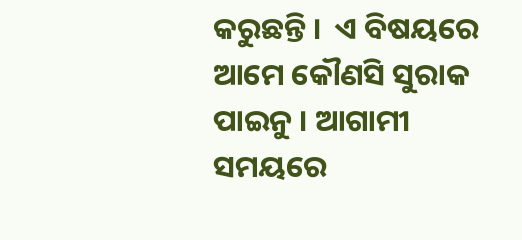କରୁଛନ୍ତି ।  ଏ ବିଷୟରେ ଆମେ କୌଣସି ସୁରାକ ପାଇନୁ । ଆଗାମୀ ସମୟରେ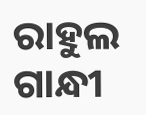ରାହୁଲ ଗାନ୍ଧୀ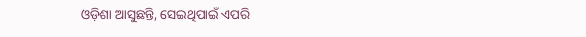ଓଡ଼ିଶା ଆସୁଛନ୍ତି, ସେଇଥିପାଇଁ ଏପରି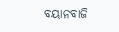ବୟାନବାଜି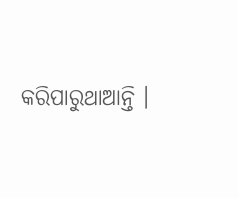କରିପାରୁଥାଆନ୍ତି ।